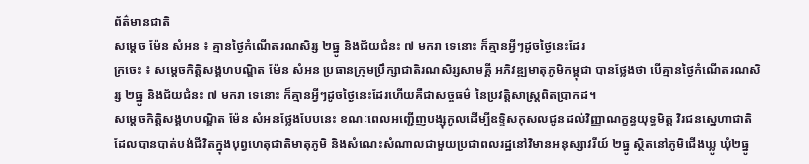ព័ត៌មានជាតិ
សម្តេច ម៉ែន សំអន ៖ គ្មានថ្ងៃកំណើតរណសិរ្ស ២ធ្នូ និងជ័យជំនះ ៧ មករា ទេនោះ ក៏គ្មានអ្វីៗដូចថ្ងៃនេះដែរ
ក្រចេះ ៖ សម្តេចកិត្តិសង្គហបណ្ឌិត ម៉ែន សំអន ប្រធានក្រុមប្រឹក្សាជាតិរណសិរ្សសាមគ្គី អភិវឌ្ឍមាតុភូមិកម្ពុជា បានថ្លែងថា បើគ្មានថ្ងៃកំណើតរណសិរ្ស ២ធ្នូ និងជ័យជំនះ ៧ មករា ទេនោះ ក៏គ្មានអ្វីៗដូចថ្ងៃនេះដែរហើយគឺជាសច្ចធម៌ នៃប្រវត្ដិសាស្ដ្រពិតប្រាកដ។
សម្តេចកិត្តិសង្គហបណ្ឌិត ម៉ែន សំអនថ្លែងបែបនេះ ខណៈពេលអញ្ជើញបង្សុកូលដើម្បីឧទ្ទិសកុសលជូនដល់វិញ្ញាណក្ខន្ធយុទ្ធមិត្ត វិរជនស្នេហាជាតិ ដែលបានបាត់បង់ជីវិតក្នុងបុព្វហេតុជាតិមាតុភូមិ និងសំណេះសំណាលជាមួយប្រជាពលរដ្ឋនៅវិមានអនុស្សាវរីយ៍ ២ធ្នូ ស្ថិតនៅភូមិជើងឃ្លូ ឃុំ២ធ្នូ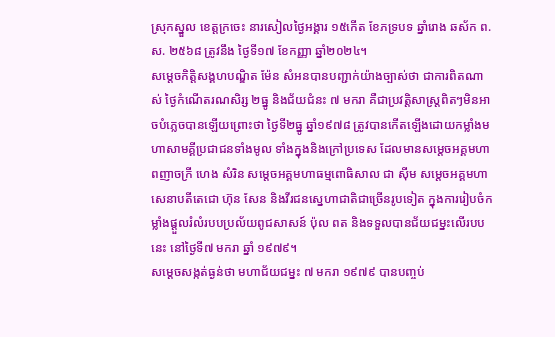ស្រុកស្នួល ខេត្តក្រចេះ នារសៀលថ្ងៃអង្គារ ១៥កើត ខែភទ្របទ ឆ្នាំរោង ឆស័ក ព.ស. ២៥៦៨ ត្រូវនឹង ថ្ងៃទី១៧ ខែកញ្ញា ឆ្នាំ២០២៤។
សម្តេចកិត្តិសង្គហបណ្ឌិត ម៉ែន សំអនបានបញ្ជាក់យ៉ាងច្បាស់ថា ជាការពិតណាស់ ថ្ងៃកំណើតរណសិរ្ស ២ធ្នូ និងជ័យជំនះ ៧ មករា គឺជាប្រវត្តិសាស្ត្រពិតៗមិនអាចបំភ្លេចបានឡើយព្រោះថា ថ្ងៃទី២ធ្នូ ឆ្នាំ១៩៧៨ ត្រូវបានកើតឡើងដោយកម្លាំងមហាសាមគ្គីប្រជាជនទាំងមូល ទាំងក្នុងនិងក្រៅប្រទេស ដែលមានសម្តេចអគ្គមហាពញាចក្រី ហេង សំរិន សម្តេចអគ្គមហាធម្មពោធិសាល ជា ស៊ីម សម្តេចអគ្គមហាសេនាបតីតេជោ ហ៊ុន សែន និងវីរជនស្នេហាជាតិជាច្រើនរូបទៀត ក្នុងការរៀបចំកម្លាំងផ្ដួលរំលំរបបប្រល័យពូជសាសន៍ ប៉ុល ពត និងទទួលបានជ័យជម្នះលើរបបនេះ នៅថ្ងៃទី៧ មករា ឆ្នាំ ១៩៧៩។
សម្តេចសង្កត់ធ្ងន់ថា មហាជ័យជម្នះ ៧ មករា ១៩៧៩ បានបញ្ចប់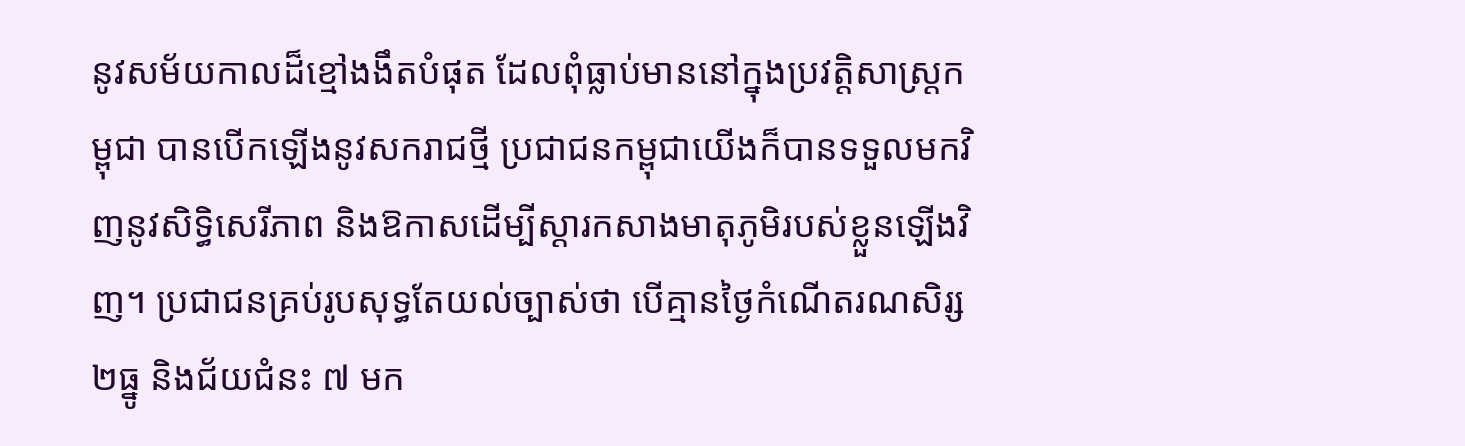នូវសម័យកាលដ៏ខ្មៅងងឹតបំផុត ដែលពុំធ្លាប់មាននៅក្នុងប្រវត្ដិសាស្ដ្រកម្ពុជា បានបើកឡើងនូវសករាជថ្មី ប្រជាជនកម្ពុជាយើងក៏បានទទួលមកវិញនូវសិទ្ធិសេរីភាព និងឱកាសដើម្បីស្ដារកសាងមាតុភូមិរបស់ខ្លួនឡើងវិញ។ ប្រជាជនគ្រប់រូបសុទ្ធតែយល់ច្បាស់ថា បើគ្មានថ្ងៃកំណើតរណសិរ្ស ២ធ្នូ និងជ័យជំនះ ៧ មក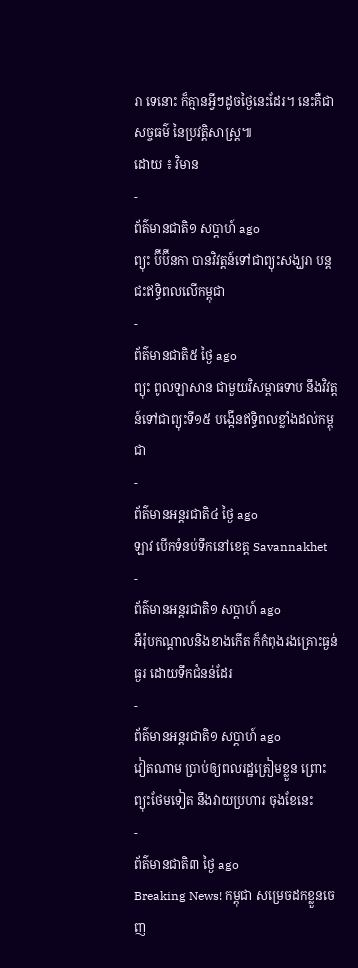រា ទេនោះ ក៏គ្មានអ្វីៗដូចថ្ងៃនេះដែរ។ នេះគឺជាសច្ចធម៌ នៃប្រវត្ដិសាស្ដ្រ៕
ដោយ ៖ វិមាន
-
ព័ត៌មានជាតិ១ សប្តាហ៍ ago
ព្យុះ ប៊ីប៊ីនកា បានវិវត្តន៍ទៅជាព្យុះសង្ឃរា បន្តជះឥទ្ធិពលលើកម្ពុជា
-
ព័ត៌មានជាតិ៥ ថ្ងៃ ago
ព្យុះ ពូលឡាសាន ជាមួយវិសម្ពាធទាប នឹងវិវត្តន៍ទៅជាព្យុះទី១៥ បង្កើនឥទ្ធិពលខ្លាំងដល់កម្ពុជា
-
ព័ត៌មានអន្ដរជាតិ៤ ថ្ងៃ ago
ឡាវ បើកទំនប់ទឹកនៅខេត្ត Savannakhet
-
ព័ត៌មានអន្ដរជាតិ១ សប្តាហ៍ ago
អឺរ៉ុបកណ្តាលនិងខាងកើត ក៏កំពុងរងគ្រោះធ្ងន់ធ្ងរ ដោយទឹកជំនន់ដែរ
-
ព័ត៌មានអន្ដរជាតិ១ សប្តាហ៍ ago
វៀតណាម ប្រាប់ឲ្យពលរដ្ឋត្រៀមខ្លួន ព្រោះព្យុះថែមទៀត នឹងវាយប្រហារ ចុងខែនេះ
-
ព័ត៌មានជាតិ៣ ថ្ងៃ ago
Breaking News! កម្ពុជា សម្រេចដកខ្លួនចេញ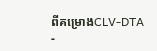ពីគម្រោងCLV-DTA
-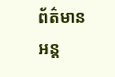ព័ត៌មានអន្ដ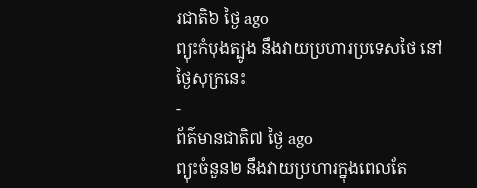រជាតិ៦ ថ្ងៃ ago
ព្យុះកំបុងត្បូង នឹងវាយប្រហារប្រទេសថៃ នៅថ្ងៃសុក្រនេះ
-
ព័ត៌មានជាតិ៧ ថ្ងៃ ago
ព្យុះចំនួន២ នឹងវាយប្រហារក្នុងពេលតែ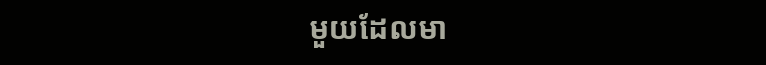មួយដែលមា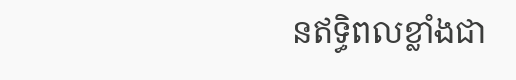នឥទ្ធិពលខ្លាំងជា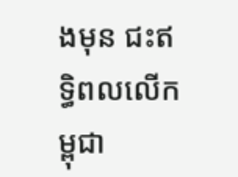ងមុន ជះឥទ្ធិពលលើកម្ពុជា